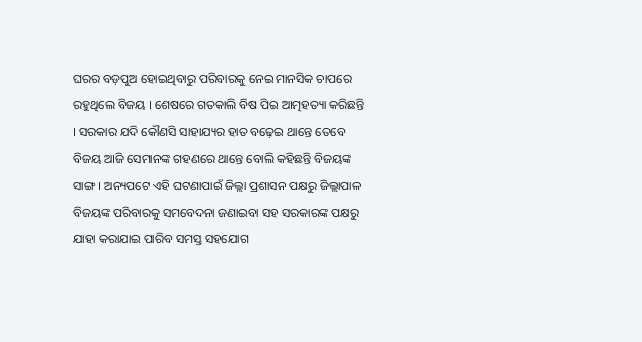ଘରର ବଡ଼ପୁଅ ହୋଇଥିବାରୁ ପରିବାରକୁ ନେଇ ମାନସିକ ଚାପରେ ରହୁଥିଲେ ବିଜୟ । ଶେଷରେ ଗତକାଲି ବିଷ ପିଇ ଆତ୍ମହତ୍ୟା କରିଛନ୍ତି । ସରକାର ଯଦି କୌଣସି ସାହାଯ୍ୟର ହାତ ବଢ଼େଇ ଥାନ୍ତେ ତେବେ ବିଜୟ ଆଜି ସେମାନଙ୍କ ଗହଣରେ ଥାନ୍ତେ ବୋଲି କହିଛନ୍ତି ବିଜୟଙ୍କ ସାଙ୍ଗ । ଅନ୍ୟପଟେ ଏହି ଘଟଣାପାଇଁ ଜିଲ୍ଲା ପ୍ରଶାସନ ପକ୍ଷରୁ ଜିଲ୍ଲାପାଳ ବିଜୟଙ୍କ ପରିବାରକୁ ସମବେଦନା ଜଣାଇବା ସହ ସରକାରଙ୍କ ପକ୍ଷରୁ ଯାହା କରାଯାଇ ପାରିବ ସମସ୍ତ ସହଯୋଗ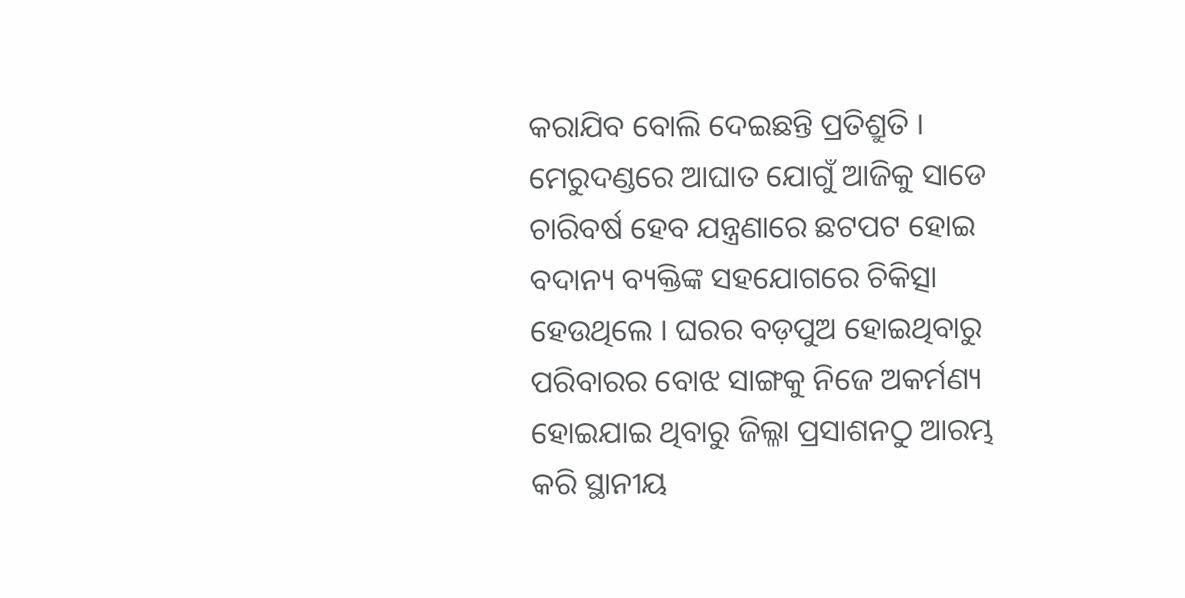କରାଯିବ ବୋଲି ଦେଇଛନ୍ତି ପ୍ରତିଶ୍ରୁତି ।
ମେରୁଦଣ୍ଡରେ ଆଘାତ ଯୋଗୁଁ ଆଜିକୁ ସାଡେ ଚାରିବର୍ଷ ହେବ ଯନ୍ତ୍ରଣାରେ ଛଟପଟ ହୋଇ ବଦାନ୍ୟ ବ୍ୟକ୍ତିଙ୍କ ସହଯୋଗରେ ଚିକିତ୍ସା ହେଉଥିଲେ । ଘରର ବଡ଼ପୁଅ ହୋଇଥିବାରୁ ପରିବାରର ବୋଝ ସାଙ୍ଗକୁ ନିଜେ ଅକର୍ମଣ୍ୟ ହୋଇଯାଇ ଥିବାରୁ ଜିଲ୍ଳା ପ୍ରସାଶନଠୁ ଆରମ୍ଭ କରି ସ୍ଥାନୀୟ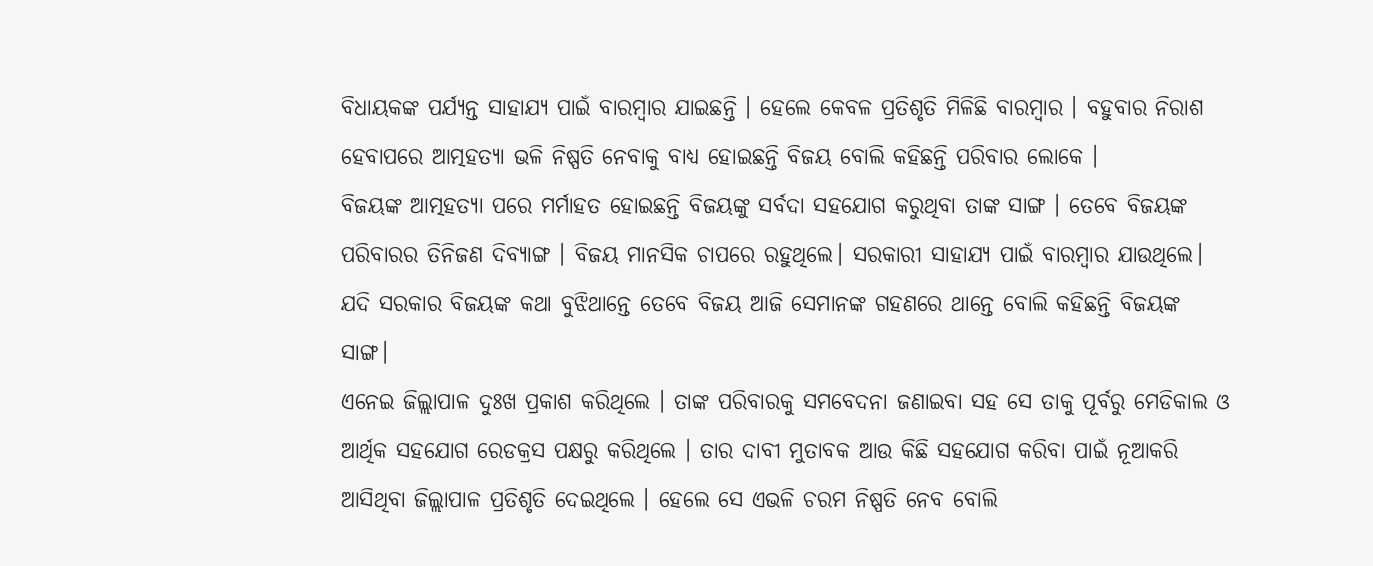ବିଧାୟକଙ୍କ ପର୍ଯ୍ୟନ୍ତ ସାହାଯ୍ୟ ପାଇଁ ବାରମ୍ବାର ଯାଇଛନ୍ତି । ହେଲେ କେବଳ ପ୍ରତିଶୃତି ମିଳିଛି ବାରମ୍ବାର । ବହୁବାର ନିରାଶ ହେବାପରେ ଆତ୍ମହତ୍ୟା ଭଳି ନିଷ୍ପତି ନେବାକୁ ବାଧ୍ୟ ହୋଇଛନ୍ତି ବିଜୟ ବୋଲି କହିଛନ୍ତି ପରିବାର ଲୋକେ ।
ବିଜୟଙ୍କ ଆତ୍ମହତ୍ୟା ପରେ ମର୍ମାହତ ହୋଇଛନ୍ତି ବିଜୟଙ୍କୁ ସର୍ବଦା ସହଯୋଗ କରୁଥିବା ତାଙ୍କ ସାଙ୍ଗ । ତେବେ ବିଜୟଙ୍କ ପରିବାରର ତିନିଜଣ ଦିବ୍ୟାଙ୍ଗ । ବିଜୟ ମାନସିକ ଚାପରେ ରହୁଥିଲେ। ସରକାରୀ ସାହାଯ୍ୟ ପାଇଁ ବାରମ୍ବାର ଯାଉଥିଲେ। ଯଦି ସରକାର ବିଜୟଙ୍କ କଥା ବୁଝିଥାନ୍ତେ ତେବେ ବିଜୟ ଆଜି ସେମାନଙ୍କ ଗହଣରେ ଥାନ୍ତେ ବୋଲି କହିଛନ୍ତି ବିଜୟଙ୍କ ସାଙ୍ଗ।
ଏନେଇ ଜିଲ୍ଲାପାଳ ଦୁଃଖ ପ୍ରକାଶ କରିଥିଲେ । ତାଙ୍କ ପରିବାରକୁ ସମବେଦନା ଜଣାଇବା ସହ ସେ ତାକୁ ପୂର୍ବରୁ ମେଡିକାଲ ଓ ଆର୍ଥିକ ସହଯୋଗ ରେଡକ୍ରସ ପକ୍ଷରୁ କରିଥିଲେ । ତାର ଦାବୀ ମୁତାବକ ଆଉ କିଛି ସହଯୋଗ କରିବା ପାଇଁ ନୂଆକରି ଆସିଥିବା ଜିଲ୍ଲାପାଳ ପ୍ରତିଶୃତି ଦେଇଥିଲେ । ହେଲେ ସେ ଏଭଳି ଚରମ ନିଷ୍ପତି ନେବ ବୋଲି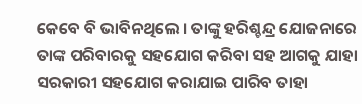କେବେ ବି ଭାବିନଥିଲେ । ତାଙ୍କୁ ହରିଶ୍ଚନ୍ଦ୍ର ଯୋଜନାରେ ତାଙ୍କ ପରିବାରକୁ ସହଯୋଗ କରିବା ସହ ଆଗକୁ ଯାହା ସରକାରୀ ସହଯୋଗ କରାଯାଇ ପାରିବ ତାହା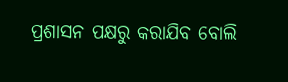ପ୍ରଶାସନ ପକ୍ଷରୁ କରାଯିବ ବୋଲି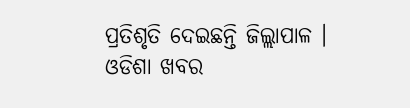ପ୍ରତିଶୃତି ଦେଇଛନ୍ତି ଜିଲ୍ଲାପାଳ ।
ଓଡିଶା ଖବର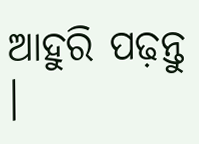ଆହୁରି ପଢ଼ନ୍ତୁ ।